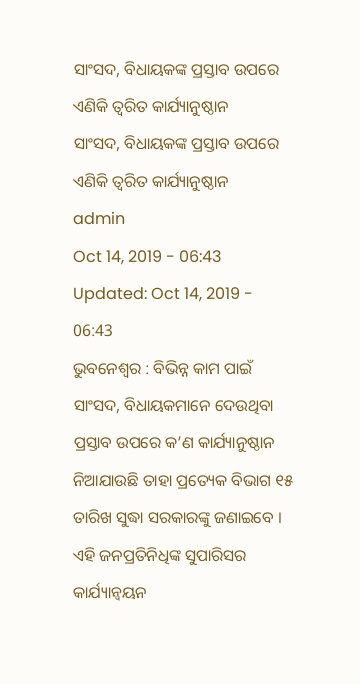ସାଂସଦ, ବିଧାୟକଙ୍କ ପ୍ରସ୍ତାବ ଉପରେ ଏଣିକି ତ୍ୱରିତ କାର୍ଯ୍ୟାନୁଷ୍ଠାନ
ସାଂସଦ, ବିଧାୟକଙ୍କ ପ୍ରସ୍ତାବ ଉପରେ ଏଣିକି ତ୍ୱରିତ କାର୍ଯ୍ୟାନୁଷ୍ଠାନ
admin
Oct 14, 2019 - 06:43
Updated: Oct 14, 2019 - 06:43
ଭୁବନେଶ୍ୱର : ବିଭିନ୍ନ କାମ ପାଇଁ ସାଂସଦ, ବିଧାୟକମାନେ ଦେଉଥିବା ପ୍ରସ୍ତାବ ଉପରେ କ’ଣ କାର୍ଯ୍ୟାନୁଷ୍ଠାନ ନିଆଯାଉଛି ତାହା ପ୍ରତ୍ୟେକ ବିଭାଗ ୧୫ ତାରିଖ ସୁଦ୍ଧା ସରକାରଙ୍କୁ ଜଣାଇବେ । ଏହି ଜନପ୍ରତିନିଧିଙ୍କ ସୁପାରିସର କାର୍ଯ୍ୟାନ୍ୱୟନ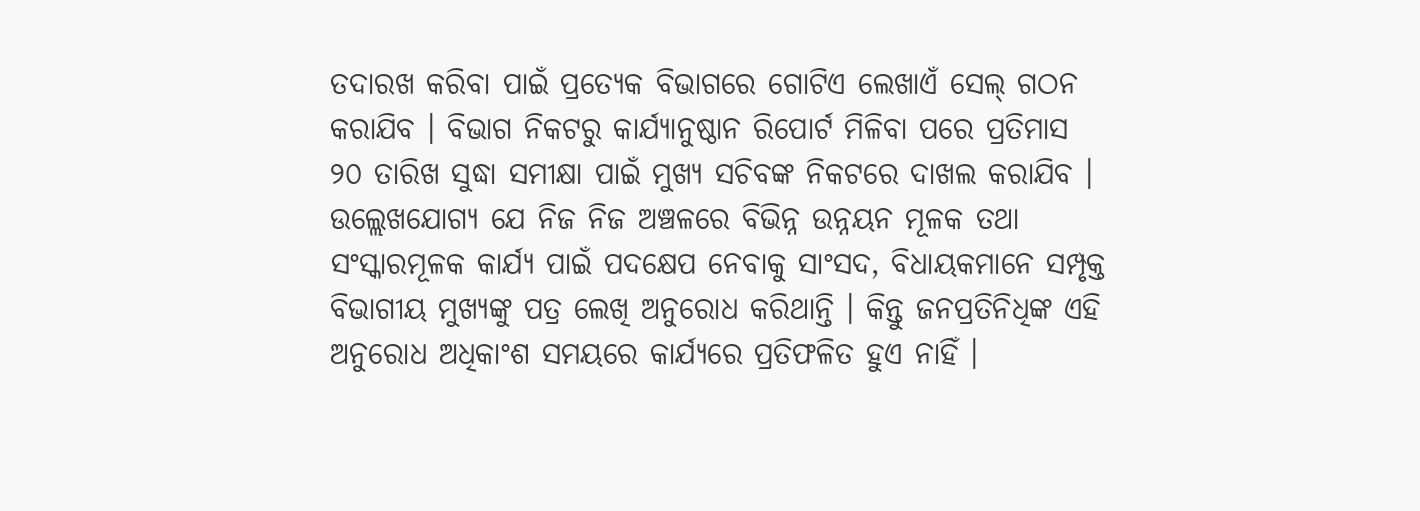ତଦାରଖ କରିବା ପାଇଁ ପ୍ରତ୍ୟେକ ବିଭାଗରେ ଗୋଟିଏ ଲେଖାଏଁ ସେଲ୍ ଗଠନ କରାଯିବ । ବିଭାଗ ନିକଟରୁ କାର୍ଯ୍ୟାନୁଷ୍ଠାନ ରିପୋର୍ଟ ମିଳିବା ପରେ ପ୍ରତିମାସ ୨୦ ତାରିଖ ସୁଦ୍ଧା ସମୀକ୍ଷା ପାଇଁ ମୁଖ୍ୟ ସଚିବଙ୍କ ନିକଟରେ ଦାଖଲ କରାଯିବ । ଉଲ୍ଲେଖଯୋଗ୍ୟ ଯେ ନିଜ ନିଜ ଅଞ୍ଚଳରେ ବିଭିନ୍ନ ଉନ୍ନୟନ ମୂଳକ ତଥା ସଂସ୍କାରମୂଳକ କାର୍ଯ୍ୟ ପାଇଁ ପଦକ୍ଷେପ ନେବାକୁ ସାଂସଦ, ବିଧାୟକମାନେ ସମ୍ପୃକ୍ତ ବିଭାଗୀୟ ମୁଖ୍ୟଙ୍କୁ ପତ୍ର ଲେଖି ଅନୁରୋଧ କରିଥାନ୍ତି । କିନ୍ତୁ ଜନପ୍ରତିନିଧିଙ୍କ ଏହି ଅନୁରୋଧ ଅଧିକାଂଶ ସମୟରେ କାର୍ଯ୍ୟରେ ପ୍ରତିଫଳିତ ହୁଏ ନାହିଁ ।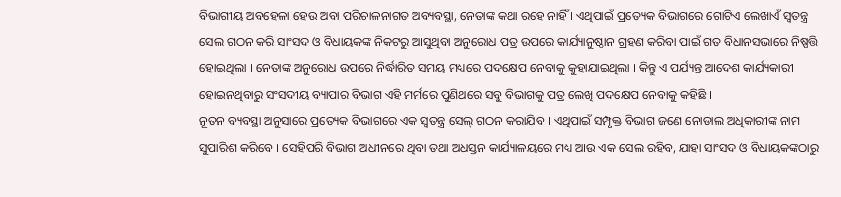ବିଭାଗୀୟ ଅବହେଳା ହେଉ ଅବା ପରିଚାଳନାଗତ ଅବ୍ୟବସ୍ଥା, ନେତାଙ୍କ କଥା ରହେ ନାହିଁ । ଏଥିପାଇଁ ପ୍ରତ୍ୟେକ ବିଭାଗରେ ଗୋଟିଏ ଲେଖାଏଁ ସ୍ୱତନ୍ତ୍ର ସେଲ ଗଠନ କରି ସାଂସଦ ଓ ବିଧାୟକଙ୍କ ନିକଟରୁ ଆସୁଥିବା ଅନୁରୋଧ ପତ୍ର ଉପରେ କାର୍ଯ୍ୟାନୁଷ୍ଠାନ ଗ୍ରହଣ କରିବା ପାଇଁ ଗତ ବିଧାନସଭାରେ ନିଷ୍ପତ୍ତି ହୋଇଥିଲା । ନେତାଙ୍କ ଅନୁରୋଧ ଉପରେ ନିର୍ଦ୍ଧାରିତ ସମୟ ମଧ୍ୟରେ ପଦକ୍ଷେପ ନେବାକୁ କୁହାଯାଇଥିଲା । କିନ୍ତୁ ଏ ପର୍ଯ୍ୟନ୍ତ ଆଦେଶ କାର୍ଯ୍ୟକାରୀ ହୋଇନଥିବାରୁ ସଂସଦୀୟ ବ୍ୟାପାର ବିଭାଗ ଏହି ମର୍ମରେ ପୁଣିଥରେ ସବୁ ବିଭାଗକୁ ପତ୍ର ଲେଖି ପଦକ୍ଷେପ ନେବାକୁ କହିଛି ।
ନୂତନ ବ୍ୟବସ୍ଥା ଅନୁସାରେ ପ୍ରତ୍ୟେକ ବିଭାଗରେ ଏକ ସ୍ୱତନ୍ତ୍ର ସେଲ୍ ଗଠନ କରାଯିବ । ଏଥିପାଇଁ ସମ୍ପୃକ୍ତ ବିଭାଗ ଜଣେ ନୋଡାଲ ଅଧିକାରୀଙ୍କ ନାମ ସୁପାରିଶ କରିବେ । ସେହିପରି ବିଭାଗ ଅଧୀନରେ ଥିବା ତଥା ଅଧସ୍ତନ କାର୍ଯ୍ୟାଳୟରେ ମଧ୍ୟ ଆଉ ଏକ ସେଲ ରହିବ, ଯାହା ସାଂସଦ ଓ ବିଧାୟକଙ୍କଠାରୁ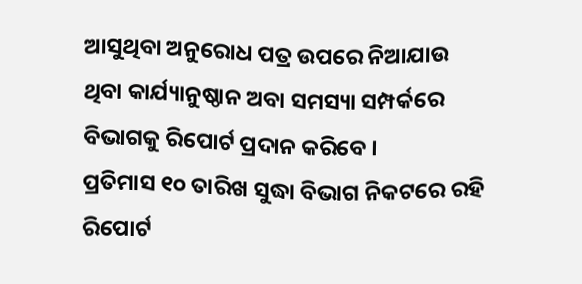ଆସୁଥିବା ଅନୁରୋଧ ପତ୍ର ଉପରେ ନିଆଯାଉ ଥିବା କାର୍ଯ୍ୟାନୁଷ୍ଠାନ ଅବା ସମସ୍ୟା ସମ୍ପର୍କରେ ବିଭାଗକୁ ରିପୋର୍ଟ ପ୍ରଦାନ କରିବେ ।
ପ୍ରତିମାସ ୧୦ ତାରିଖ ସୁଦ୍ଧା ବିଭାଗ ନିକଟରେ ରହି ରିପୋର୍ଟ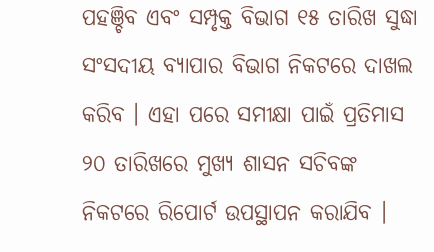ପହଞ୍ଚିବ ଏବଂ ସମ୍ପୃକ୍ତ ବିଭାଗ ୧୫ ତାରିଖ ସୁଦ୍ଧା ସଂସଦୀୟ ବ୍ୟାପାର ବିଭାଗ ନିକଟରେ ଦାଖଲ କରିବ । ଏହା ପରେ ସମୀକ୍ଷା ପାଇଁ ପ୍ରତିମାସ ୨୦ ତାରିଖରେ ମୁଖ୍ୟ ଶାସନ ସଚିବଙ୍କ ନିକଟରେ ରିପୋର୍ଟ ଉପସ୍ଥାପନ କରାଯିବ ।